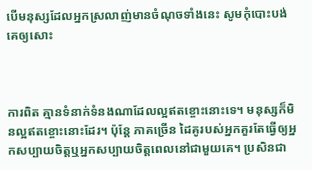បើមនុស្សដែលអ្នកស្រលាញ់មានចំណុចទាំងនេះ សូមកុំបោះបង់គេឲ្យសោះ



ការពិត គ្មានទំនាក់ទំនងណាដែលល្អឥតខ្ចោះនោះទេ។ មនុស្សក៏មិនល្អឥតខ្ចោះនោះដែរ។ ប៉ុន្តែ ភាគច្រើន ដៃគូរបស់អ្នកគួរតែធ្វើឲ្យអ្នកសប្បាយចិត្តឬអ្នកសប្បាយចិត្តពេលនៅជាមួយគេ។ ប្រសិនជា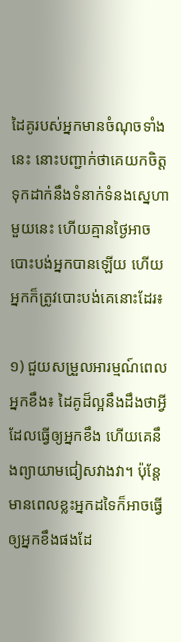ដៃគូរបស់អ្នកមានចំណុចទាំងនេះ នោះបញ្ជាក់ថាគេយកចិត្តទុកដាក់នឹងទំនាក់ទំនងស្នេហាមួយនេះ ហើយគ្មានថ្ងៃអាចបោះបង់អ្នកបានឡើយ ហើយអ្នកក៏ត្រូវបោះបង់គេនោះដែរ៖

១) ជួយសម្រួលអារម្មណ៍ពេលអ្នកខឹង៖ ដៃគូដ៏ល្អនឹងដឹងថាអ្វីដែលធ្វើឲ្យអ្នកខឹង ហើយគេនឹងព្យាយាមជៀសវាងវា។ ប៉ុន្តែមានពេលខ្លះអ្នកដទៃក៏អាចធ្វើឲ្យអ្នកខឹងផងដែ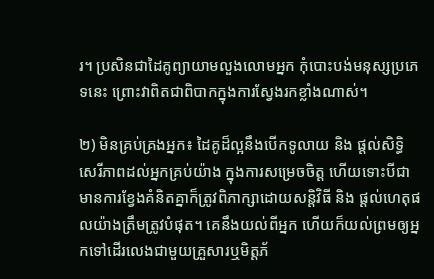រ។ ប្រសិនជាដៃគូព្យាយាមលួងលោមអ្នក កុំបោះបង់មនុស្សប្រភេទនេះ ព្រោះវាពិតជាពិបាកក្នុងការស្វែងរកខ្លាំងណាស់។

២) មិនគ្រប់គ្រងអ្នក៖ ដៃគូដ៏ល្អនឹងបើកទូលាយ និង ផ្តល់សិទ្ធិសេរីភាពដល់អ្នកគ្រប់យ៉ាង ក្នុងការសម្រេចចិត្ត ហើយទោះបីជាមានការខ្វែងគំនិតគ្នាក៏ត្រូវពិភាក្សាដោយសន្តិវិធី និង ផ្តល់ហេតុផលយ៉ាងត្រឹមត្រូវបំផុត។ គេនឹងយល់ពីអ្នក ហើយក៏យល់ព្រមឲ្យអ្នកទៅដើរលេងជាមួយគ្រួសារឬមិត្តភ័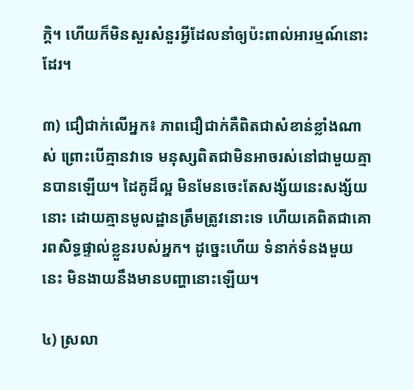ក្តិ។ ហើយក៏មិនសួរសំនួរអ្វីដែលនាំឲ្យប៉ះពាល់អារម្មណ៍នោះដែរ។

៣) ជឿជាក់លើអ្នក៖ ភាពជឿជាក់គឺពិតជាសំខាន់ខ្លាំងណាស់ ព្រោះបើគ្មានវាទេ មនុស្សពិតជាមិនអាចរស់នៅជាមួយគ្មានបានឡើយ។ ដៃគូដ៏ល្អ មិនមែនចេះតែសង្ស័យនេះសង្ស័យនោះ ដោយគ្មានមូលដ្ឋានត្រឹមត្រូវនោះទេ ហើយគេពិតជាគោរពសិទ្ធផ្ទាល់ខ្លួនរបស់អ្នក។ ដូច្នេះហើយ ទំនាក់ទំនងមួយនេះ មិនងាយនឹងមានបញ្ហានោះឡើយ។

៤) ស្រលា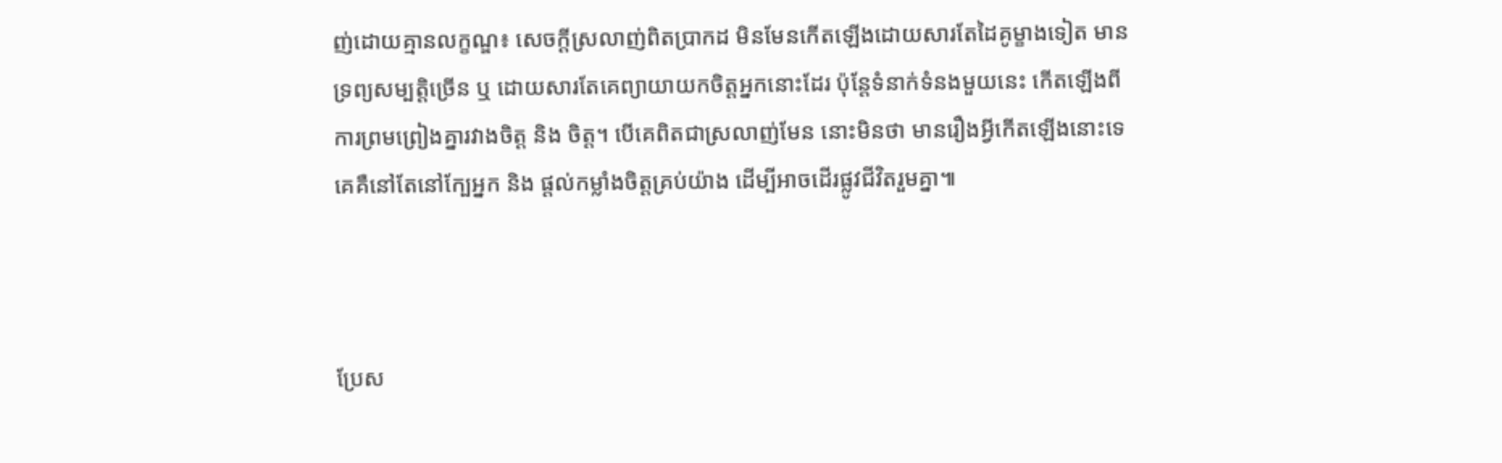ញ់ដោយគ្មានលក្ខណ្ឌ៖ សេចក្តីស្រលាញ់ពិតប្រាកដ មិនមែនកើតឡើងដោយសារតែដៃគូម្ខាងទៀត មានទ្រព្យសម្បត្តិច្រើន ឬ ដោយសារតែគេព្យាយាយកចិត្តអ្នកនោះដែរ ប៉ុន្តែទំនាក់ទំនងមួយនេះ កើតឡើងពីការព្រមព្រៀងគ្នារវាងចិត្ត និង ចិត្ត។ បើគេពិតជាស្រលាញ់មែន នោះមិនថា មានរឿងអ្វីកើតឡើងនោះទេ គេគឺនៅតែនៅក្បែអ្នក និង ផ្តល់កម្លាំងចិត្តគ្រប់យ៉ាង ដើម្បីអាចដើរផ្លូវជីវិតរួមគ្នា៕



ប្រែស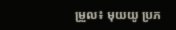ម្រួល៖ មុយយូ ប្រភ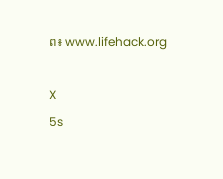ព៖ www.lifehack.org

X
5s